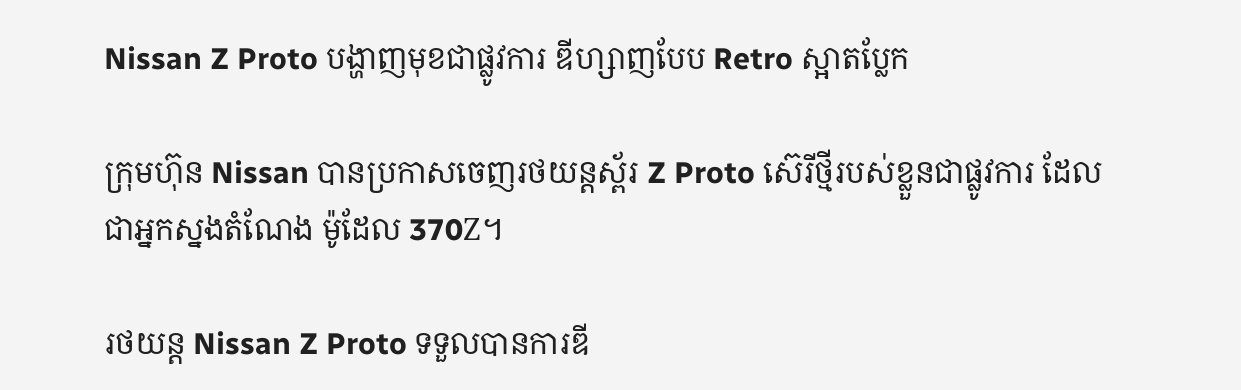Nissan Z Proto បង្ហាញមុខជាផ្លូវការ ឌីហ្សាញបែប Retro ស្អាតប្លែក

ក្រុមហ៊ុន Nissan បានប្រកាសចេញរថយន្តស្ព័រ Z Proto ស៊េរីថ្មីរបស់ខ្លួនជាផ្លូវការ ដែលជាអ្នកស្នងតំណែង ម៉ូដែល 370Z។

រថយន្ត Nissan Z Proto ទទួលបានការឌី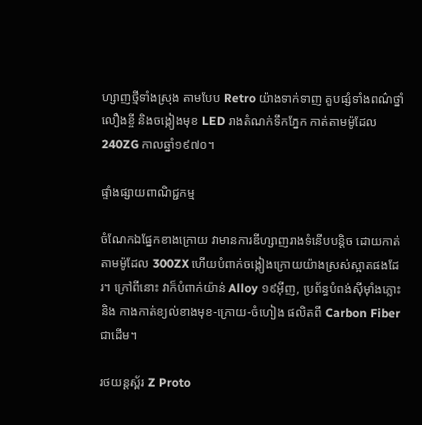ហ្សាញថ្មីទាំងស្រុង តាមបែប Retro យ៉ាងទាក់ទាញ គួបផ្សំទាំងពណ៌ថ្នាំលឿងខ្ចី និងចង្កៀងមុខ LED រាងតំណក់ទឹកភ្នែក កាត់តាមម៉ូដែល 240ZG កាលឆ្នាំ១៩៧០។

ផ្ទាំងផ្សាយពាណិជ្ជកម្ម

ចំណែកឯផ្នែកខាងក្រោយ វាមានការឌីហ្សាញរាងទំនើបបន្តិច ដោយកាត់តាមម៉ូដែល 300ZX ហើយបំពាក់ចង្កៀងក្រោយយ៉ាងស្រស់ស្អាតផងដែរ។ ក្រៅពីនោះ វាក៏បំពាក់យ៉ាន់ Alloy ១៩អ៊ីញ, ប្រព័ន្ធបំពង់ស៊ីម៉ាំងភ្លោះ និង កាងកាត់ខ្យល់ខាងមុខ-ក្រោយ-ចំហៀង ផលិតពី Carbon Fiber ជាដើម។

រថយន្តស្ព័រ Z Proto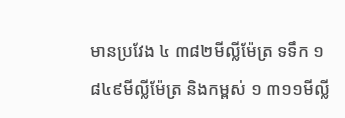មានប្រវែង ៤ ៣៨២មីល្លីម៉ែត្រ ទទឹក ១ ៨៤៩មីល្លីម៉ែត្រ និងកម្ពស់ ១ ៣១១មីល្លី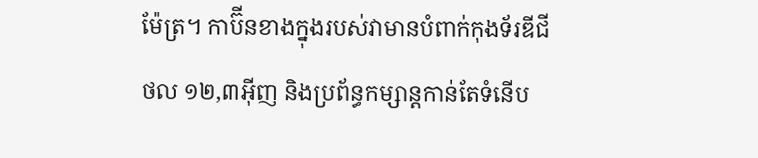ម៉ែត្រ។ កាប៊ីនខាងក្នុងរបស់វាមានបំពាក់កុងទ័រឌីជីថល ១២,៣អ៊ីញ និងប្រព័ន្ធកម្សាន្តកាន់តែទំនើប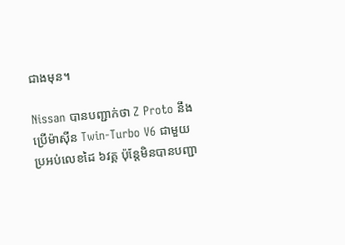ជាងមុន។

Nissan បានបញ្ជាក់ថា Z Proto នឹងប្រើម៉ាស៊ីន Twin-Turbo V6 ជាមួយប្រអប់លេខដៃ ៦វគ្គ ប៉ុន្តែមិនបានបញ្ជា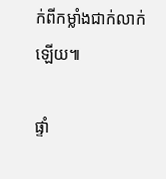ក់ពីកម្លាំងជាក់លាក់ឡើយ៕

ផ្ទាំ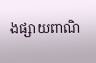ងផ្សាយពាណិ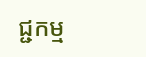ជ្ជកម្ម